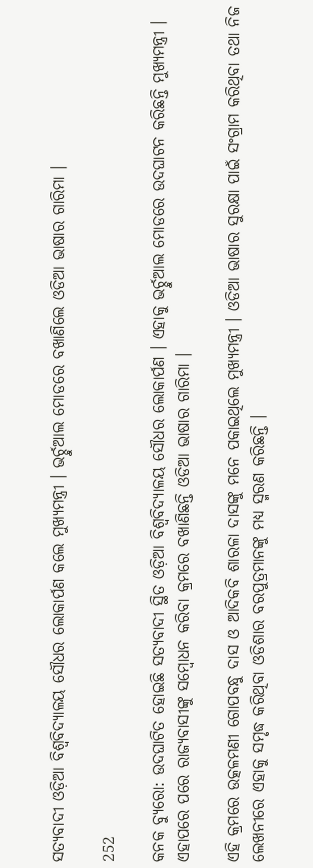ସତ୍ୟବାଦୀ ଓଡ଼ିଆ ବିଶ୍ୱବିଦ୍ୟାଳୟ ସୌଧର ଲୋକାର୍ପଣ କଲେ ମୁଖ୍ୟମନ୍ତ୍ରୀ । ଭର୍ଚ୍ଚୁଆଲ ମୋଡରେ ବଖାଣିଲେ ଓଡିଆ ଭାଷାର ଗାରିମା ।

252

କନକ ବ୍ୟୁରୋ: ଉଦଘାଟିତ ହୋଇଛି ସତ୍ୟବାଦୀ ସ୍ଥିତ ଓଡ଼ିଆ ବିଶ୍ୱବିଦ୍ୟାଳୟ ସୌଧର ଲୋକାର୍ପଣ । ଏହାକୁ ଭର୍ଚ୍ଚୁଆଲ ମୋଡରେ ଉଦଘାଟନ କରିଛନ୍ତି ମୁଖ୍ୟମନ୍ତ୍ରୀ । ଏହାପରେ ପରେ ରାଜ୍ୟବାସୀଙ୍କୁ ସମ୍ବୋଧନ କରିବା କ୍ରମରେ ବଖାଣିଛନ୍ତି ଓଡିଆ ଭାଷାର ଗାରିମା ।

ଏହି କ୍ରମରେ ଉତ୍କଳମଣୀ ଗୋପବନ୍ଧୁ ଦାସ ଓ ଆଦିକବି ଶାରଳା ଦାସଙ୍କୁ ମନେ ପକାଇଥିଲେ ମୁଖ୍ୟମନ୍ତ୍ରୀ । ଓଡିଆ ଭାଷାର ସୁରକ୍ଷା ପାଇଁ ସଂଗ୍ରାମ କରିଥିବା ତଥା ନିଜ ଲେଖନୀରେ ଏହାକୁ ସମୃଦ୍ଧ କରିଥିବା ଓଡିଶାର ବରପୁତ୍ରମାନଙ୍କୁ ମଧ୍ୟ ସ୍ମରଣ କରିଛନ୍ତି ।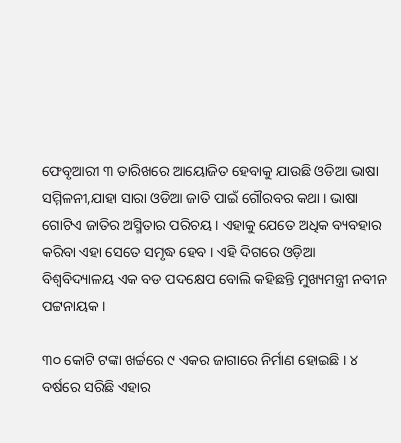ଫେବୃଆରୀ ୩ ତାରିଖରେ ଆୟୋଜିତ ହେବାକୁ ଯାଉଛି ଓଡିଆ ଭାଷା ସମ୍ମିଳନୀ,ଯାହା ସାରା ଓଡିଆ ଜାତି ପାଇଁ ଗୌରବର କଥା । ଭାଷା ଗୋଟିଏ ଜାତିର ଅସ୍ମିତାର ପରିଚୟ । ଏହାକୁ ଯେତେ ଅଧିକ ବ୍ୟବହାର କରିବା ଏହା ସେତେ ସମୃଦ୍ଧ ହେବ । ଏହି ଦିଗରେ ଓଡ଼ିଆ ବିଶ୍ୱବିଦ୍ୟାଳୟ ଏକ ବଡ ପଦକ୍ଷେପ ବୋଲି କହିଛନ୍ତି ମୁଖ୍ୟମନ୍ତ୍ରୀ ନବୀନ ପଟ୍ଟନାୟକ ।

୩୦ କୋଟି ଟଙ୍କା ଖର୍ଚ୍ଚରେ ୯ ଏକର ଜାଗାରେ ନିର୍ମାଣ ହୋଇଛି । ୪ ବର୍ଷରେ ସରିଛି ଏହାର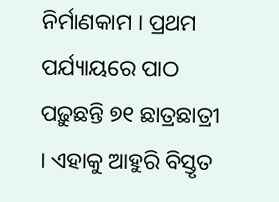ନିର୍ମାଣକାମ । ପ୍ରଥମ ପର୍ଯ୍ୟାୟରେ ପାଠ ପଢ଼ୁଛନ୍ତି ୭୧ ଛାତ୍ରଛାତ୍ରୀ । ଏହାକୁ ଆହୁରି ବିସ୍ତୃତ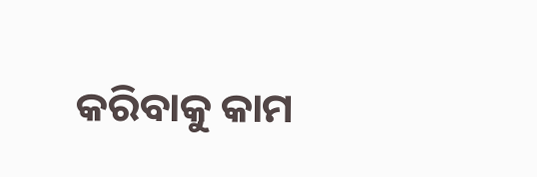କରିବାକୁ କାମ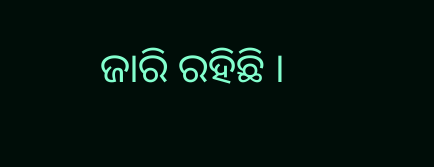ଜାରି ରହିଛି ।